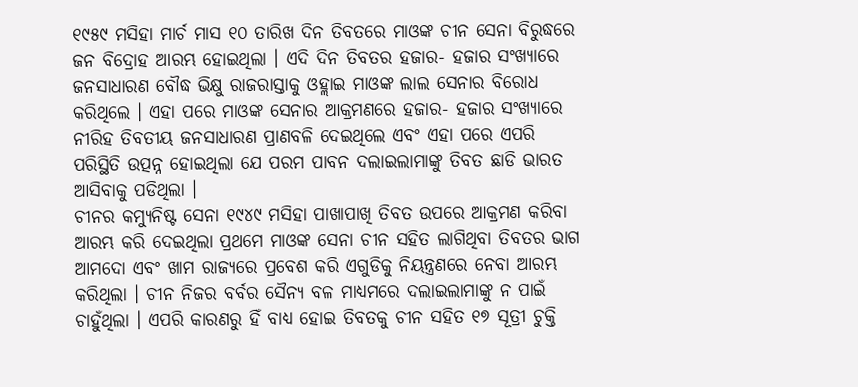୧୯୫୯ ମସିହା ମାର୍ଚ ମାସ ୧୦ ତାରିଖ ଦିନ ତିବତରେ ମାଓଙ୍କ ଚୀନ ସେନା ବିରୁଦ୍ଧରେ ଜନ ବିଦ୍ରୋହ ଆରମ୍ଭ ହୋଇଥିଲା । ଏଦି ଦିନ ତିବତର ହଜାର- ହଜାର ସଂଖ୍ୟାରେ ଜନସାଧାରଣ ବୌଦ୍ଧ ଭିକ୍ଷୁ ରାଜରାସ୍ତାକୁ ଓହ୍ଲାଇ ମାଓଙ୍କ ଲାଲ ସେନାର ବିରୋଧ କରିଥିଲେ । ଏହା ପରେ ମାଓଙ୍କ ସେନାର ଆକ୍ରମଣରେ ହଜାର- ହଜାର ସଂଖ୍ୟାରେ ନୀରିହ ତିବତୀୟ ଜନସାଧାରଣ ପ୍ରାଣବଳି ଦେଇଥିଲେ ଏବଂ ଏହା ପରେ ଏପରି ପରିସ୍ଥିତି ଉତ୍ପନ୍ନ ହୋଇଥିଲା ଯେ ପରମ ପାବନ ଦଲାଇଲାମାଙ୍କୁ ତିବତ ଛାଡି ଭାରତ ଆସିବାକୁ ପଡିଥିଲା ।
ଚୀନର କମ୍ୟୁନିଷ୍ଟ ସେନା ୧୯୪୯ ମସିହା ପାଖାପାଖି ତିବତ ଉପରେ ଆକ୍ରମଣ କରିବା ଆରମ୍ଭ କରି ଦେଇଥିଲା ପ୍ରଥମେ ମାଓଙ୍କ ସେନା ଚୀନ ସହିତ ଲାଗିଥିବା ତିବତର ଭାଗ ଆମଦୋ ଏବଂ ଖାମ ରାଜ୍ୟରେ ପ୍ରବେଶ କରି ଏଗୁଡିକୁ ନିୟନ୍ତ୍ରଣରେ ନେବା ଆରମ୍ଭ କରିଥିଲା । ଚୀନ ନିଜର ବର୍ବର ସୈନ୍ୟ ବଳ ମାଧ୍ୟମରେ ଦଲାଇଲାମାଙ୍କୁ ନ ପାଇଁ ଚାହୁଁଥିଲା । ଏପରି କାରଣରୁ ହିଁ ବାଧ୍ୟ ହୋଇ ତିବତକୁ ଚୀନ ସହିତ ୧୭ ସୂତ୍ରୀ ଚୁକ୍ତି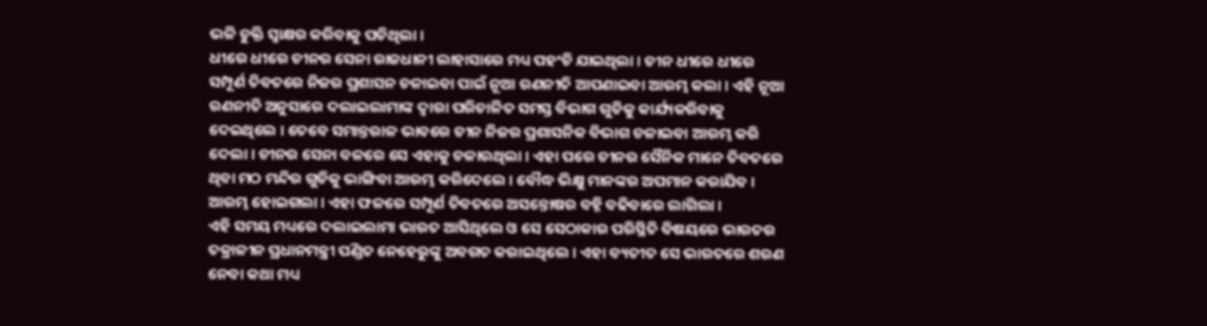ଭଳି ଚୁକ୍ତି ସ୍ୱାକ୍ଷର କରିବାକୁ ପଡିଥିଲା ।
ଧୀରେ ଧୀରେ ଚୀନର ସେନା ରାଜଧାନୀ ଲାହାସାରେ ମଧ୍ୟ ପହଂଚି ଯାଇଥିଲା । ଚୀନ ଧୀରେ ଧୀରେ ସମ୍ପୂର୍ଣ ତିବତରେ ନିଜର ପ୍ରଶାସନ ଚଳାଇବା ପାଇଁ ନୂଆ ରଣନୀତି ଆପଣାଇବା ଆରମ୍ଭ କଲା । ଏହି ନୂଆ ରଣନୀତି ଅନୁସାରେ ଦଲାଇଲାମାଙ୍କ ଦ୍ୱାରା ପରିଚାଳିତ ସମସ୍ତ ବିଭାଗ ଗୁଡିକୁ କାର୍ଯ୍ୟକରିବାକୁ ଦେଇଥିଲେ । ତେବେ ସମାନ୍ତରାଳ ଭାବରେ ଚୀନ ନିଜର ପ୍ରଶାସନିକ ବିଭାଗ ଚଳାଇବା ଆରମ୍ଭ କରି ଦେଲା । ଚୀନର ସେନା ବଳରେ ସେ ଏହାକୁ ଚଳାଉଥିଲା । ଏହା ପରେ ଚୀନର ସୈନିକ ମାନେ ତିବତରେ ଥିବା ମଠ ମନ୍ଦିର ଗୁଡିକୁ ଭାଙ୍ଗିବା ଆରମ୍ଭ କରିଦେଲେ । ବୌଦ୍ଧ ଭିକ୍ଷୁ ମାନଙ୍କର ଅପମାନ କରାଯିବ । ଆରମ୍ଭ ହୋଇଗଲା । ଏହା ଫଳରେ ସମ୍ପୂର୍ଣ ତିବତରେ ଅସନ୍ତୋଷର ବହ୍ନି ବଢିବାରେ ଲାଗିଲା ।
ଏହି ସମୟ ମଧ୍ୟରେ ଦଲାଇଲାମା ଭାରତ ଆସିଥିଲେ ଓ ସେ ସେଠାକାର ପରିସ୍ଥିତି ବିଷୟରେ ଭାରତର ତକ୍ରାଳୀନ ପ୍ରଧାନମନ୍ତ୍ରୀ ପଣ୍ଡିତ ନେହେରୁଙ୍କୁ ଅବଗତ କରାଇଥିଲେ । ଏହା ବ୍ୟତୀତ ସେ ଭାରତରେ ଶରଣ ନେବା କଥା ମଧ୍ୟ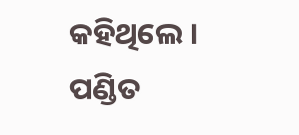କହିଥିଲେ । ପଣ୍ଡିତ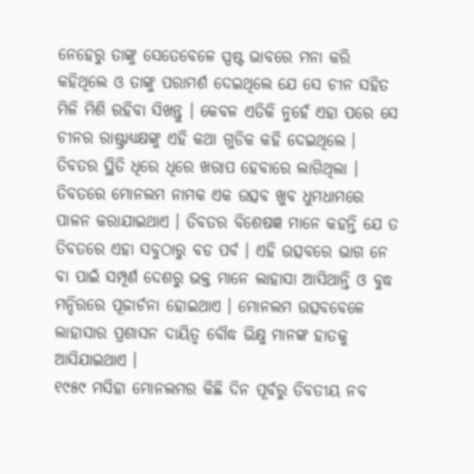ନେହେରୁ ତାଙ୍କୁ ସେତେବେଳେ ସ୍ପଷ୍ଟ ଭାବରେ ମନା କରି କହିଥିଲେ ଓ ତାଙ୍କୁ ପରାମର୍ଶ ଦେଇଥିଲେ ଯେ ସେ ଚୀନ ସହିତ ମିଳି ମିଶି ରହିବା ସିଖନ୍ତୁ । କେବଳ ଏତିକି ନୁହେଁ ଏହା ପରେ ସେ ଚୀନର ରାଷ୍ଟ୍ରାଧ୍ୟକ୍ଷଙ୍କୁ ଏହି କଥା ଗୁଡିକ କହି ଦେଇଥିଲେ । ତିବତର ସ୍ଥିତି ଧିରେ ଧିରେ ଖରାପ ହେବାରେ ଲାଗିଥିଲା ।
ତିବତରେ ମୋନଲମ ନାମକ ଏକ ଉତ୍ସବ ଖୁବ ଧୁମଧାମରେ ପାଳନ କରାଯାଇଥାଏ । ତିବତର ବିଶେଷଜ୍ଞ ମାନେ କହନ୍ତି ଯେ ତ ତିବତରେ ଏହା ସବୁଠାରୁ ବଡ ପର୍ବ । ଏହି ଉତ୍ସବରେ ଭାଗ ନେ ବା ପାଇଁ ସମ୍ପୂର୍ଣ ଦେଶରୁ ଭକ୍ତ ମାନେ ଲାହାସା ଆସିଥାନ୍ତି ଓ ବୁଦ୍ଧ ମନ୍ଦିରରେ ପୂଜାର୍ଚନା ହୋଇଥାଏ । ମୋନଲମ ଉତ୍ସବବେଳେ ଲାହାସାର ପ୍ରଶାସନ ଦାୟିତ୍ୱ ବୌଦ୍ଧ ଭିକ୍ଷୁ ମାନଙ୍କ ହାତକୁ ଆସିଯାଇଥାଏ ।
୧୯୫୯ ମସିହା ମୋନଲମର କିଛି ଦିନ ପୂର୍ବରୁ ତିବତୀୟ ନବ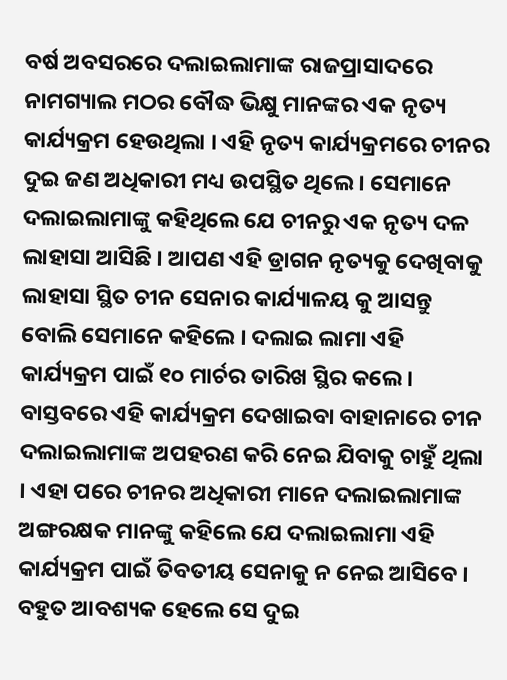ବର୍ଷ ଅବସରରେ ଦଲାଇଲାମାଙ୍କ ରାଜପ୍ରାସାଦରେ ନାମଗ୍ୟାଲ ମଠର ବୌଦ୍ଧ ଭିକ୍ଷୁ ମାନଙ୍କର ଏକ ନୃତ୍ୟ କାର୍ଯ୍ୟକ୍ରମ ହେଉଥିଲା । ଏହି ନୃତ୍ୟ କାର୍ଯ୍ୟକ୍ରମରେ ଚୀନର ଦୁଇ ଜଣ ଅଧିକାରୀ ମଧ୍ୟ ଉପସ୍ଥିତ ଥିଲେ । ସେମାନେ ଦଲାଇଲାମାଙ୍କୁ କହିଥିଲେ ଯେ ଚୀନରୁ ଏକ ନୃତ୍ୟ ଦଳ ଲାହାସା ଆସିଛି । ଆପଣ ଏହି ଡ୍ରାଗନ ନୃତ୍ୟକୁ ଦେଖିବାକୁ ଲାହାସା ସ୍ଥିତ ଚୀନ ସେନାର କାର୍ଯ୍ୟାଳୟ କୁ ଆସନ୍ତୁ ବୋଲି ସେମାନେ କହିଲେ । ଦଲାଇ ଲାମା ଏହି କାର୍ଯ୍ୟକ୍ରମ ପାଇଁ ୧୦ ମାର୍ଚର ତାରିଖ ସ୍ଥିର କଲେ । ବାସ୍ତବରେ ଏହି କାର୍ଯ୍ୟକ୍ରମ ଦେଖାଇବା ବାହାନାରେ ଚୀନ ଦଲାଇଲାମାଙ୍କ ଅପହରଣ କରି ନେଇ ଯିବାକୁ ଚାହୁଁ ଥିଲା । ଏହା ପରେ ଚୀନର ଅଧିକାରୀ ମାନେ ଦଲାଇଲାମାଙ୍କ ଅଙ୍ଗରକ୍ଷକ ମାନଙ୍କୁ କହିଲେ ଯେ ଦଲାଇଲାମା ଏହି କାର୍ଯ୍ୟକ୍ରମ ପାଇଁ ତିବତୀୟ ସେନାକୁ ନ ନେଇ ଆସିବେ । ବହୁତ ଆବଶ୍ୟକ ହେଲେ ସେ ଦୁଇ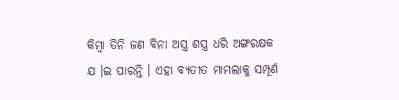କିମ୍ବା ତିନି ଜଣ ବିନା ଅସ୍ତ୍ର ଶସ୍ତ୍ର ଧରି ଅଙ୍ଗରକ୍ଷକ ଯ ।ଇ ପାରନ୍ତି । ଏହା ବ୍ୟତୀତ ମାମଲାକୁ ସମ୍ପୂର୍ଣ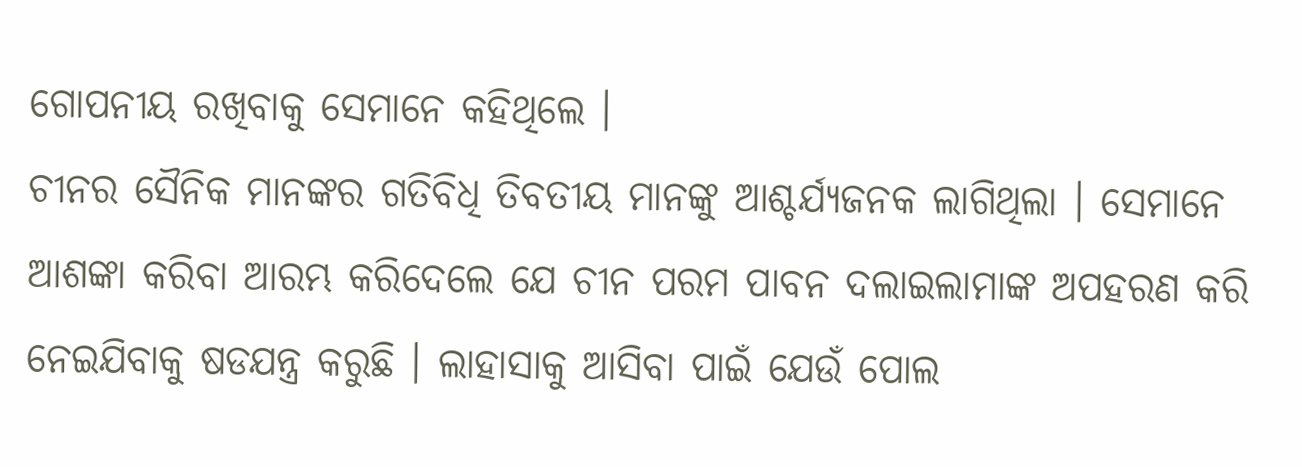ଗୋପନୀୟ ରଖିବାକୁ ସେମାନେ କହିଥିଲେ ।
ଚୀନର ସୈନିକ ମାନଙ୍କର ଗତିବିଧି ତିବତୀୟ ମାନଙ୍କୁ ଆଶ୍ଚର୍ଯ୍ୟଜନକ ଲାଗିଥିଲା । ସେମାନେ ଆଶଙ୍କା କରିବା ଆରମ୍ଭ କରିଦେଲେ ଯେ ଚୀନ ପରମ ପାବନ ଦଲାଇଲାମାଙ୍କ ଅପହରଣ କରି ନେଇଯିବାକୁ ଷଡଯନ୍ତ୍ର କରୁଛି । ଲାହାସାକୁ ଆସିବା ପାଇଁ ଯେଉଁ ପୋଲ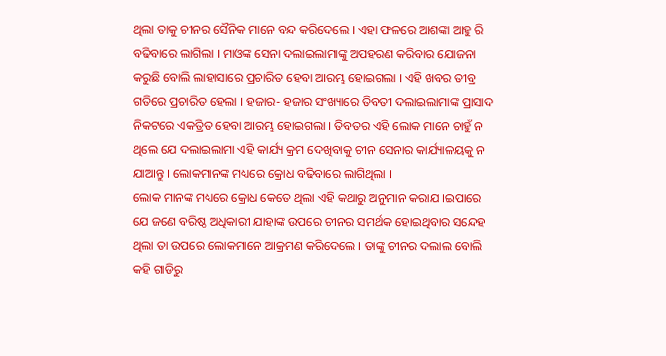ଥିଲା ତାକୁ ଚୀନର ସୈନିକ ମାନେ ବନ୍ଦ କରିଦେଲେ । ଏହା ଫଳରେ ଆଶଙ୍କା ଆହୁ ରି ବଢିବାରେ ଲାଗିଲା । ମାଓଙ୍କ ସେନା ଦଲାଇଲାମାଙ୍କୁ ଅପହରଣ କରିବାର ଯୋଜନା କରୁଛି ବୋଲି ଲାହାସାରେ ପ୍ରଚାରିତ ହେବା ଆରମ୍ଭ ହୋଇଗଲା । ଏହି ଖବର ତୀବ୍ର ଗତିରେ ପ୍ରଚାରିତ ହେଲା । ହଜାର- ହଜାର ସଂଖ୍ୟାରେ ତିବତୀ ଦଲାଇଲାମାଙ୍କ ପ୍ରାସାଦ ନିକଟରେ ଏକତ୍ରିତ ହେବା ଆରମ୍ଭ ହୋଇଗଲା । ତିବତର ଏହି ଲୋକ ମାନେ ଚାହୁଁ ନ ଥିଲେ ଯେ ଦଲାଇଲାମା ଏହି କାର୍ଯ୍ୟ କ୍ରମ ଦେଖିବାକୁ ଚୀନ ସେନାର କାର୍ଯ୍ୟାଳୟକୁ ନ ଯାଆନ୍ତୁ । ଲୋକମାନଙ୍କ ମଧ୍ୟରେ କ୍ରୋଧ ବଢିବାରେ ଲାଗିଥିଲା ।
ଲୋକ ମାନଙ୍କ ମଧ୍ୟରେ କ୍ରୋଧ କେତେ ଥିଲା ଏହି କଥାରୁ ଅନୁମାନ କରାଯ ।ଇପାରେ ଯେ ଜଣେ ବରିଷ୍ଠ ଅଧିକାରୀ ଯାହାଙ୍କ ଉପରେ ଚୀନର ସମର୍ଥକ ହୋଇଥିବାର ସନ୍ଦେହ ଥିଲା ତା ଉପରେ ଲୋକମାନେ ଆକ୍ରମଣ କରିଦେଲେ । ତାଙ୍କୁ ଚୀନର ଦଲାଲ ବୋଲି କହି ଗାଡିରୁ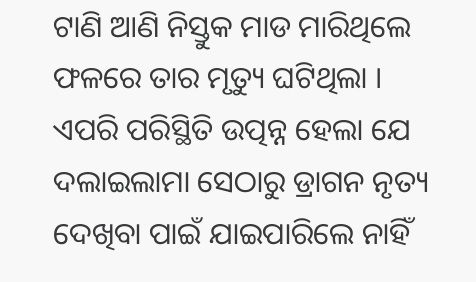ଟାଣି ଆଣି ନିସ୍ତୁକ ମାଡ ମାରିଥିଲେ ଫଳରେ ତାର ମୃତ୍ୟୁ ଘଟିଥିଲା ।
ଏପରି ପରିସ୍ଥିତି ଉତ୍ପନ୍ନ ହେଲା ଯେ ଦଲାଇଲାମା ସେଠାରୁ ଡ୍ରାଗନ ନୃତ୍ୟ ଦେଖିବା ପାଇଁ ଯାଇପାରିଲେ ନାହିଁ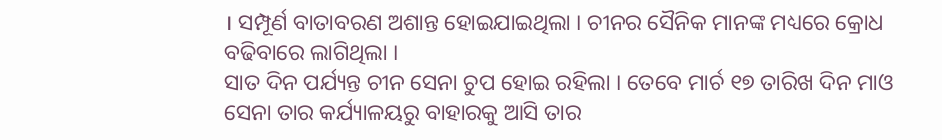। ସମ୍ପୂର୍ଣ ବାତାବରଣ ଅଶାନ୍ତ ହୋଇଯାଇଥିଲା । ଚୀନର ସୈନିକ ମାନଙ୍କ ମଧ୍ୟରେ କ୍ରୋଧ ବଢିବାରେ ଲାଗିଥିଲା ।
ସାତ ଦିନ ପର୍ଯ୍ୟନ୍ତ ଚୀନ ସେନା ଚୁପ ହୋଇ ରହିଲା । ତେବେ ମାର୍ଚ ୧୭ ତାରିଖ ଦିନ ମାଓ ସେନା ତାର କର୍ଯ୍ୟାଳୟରୁ ବାହାରକୁ ଆସି ତାର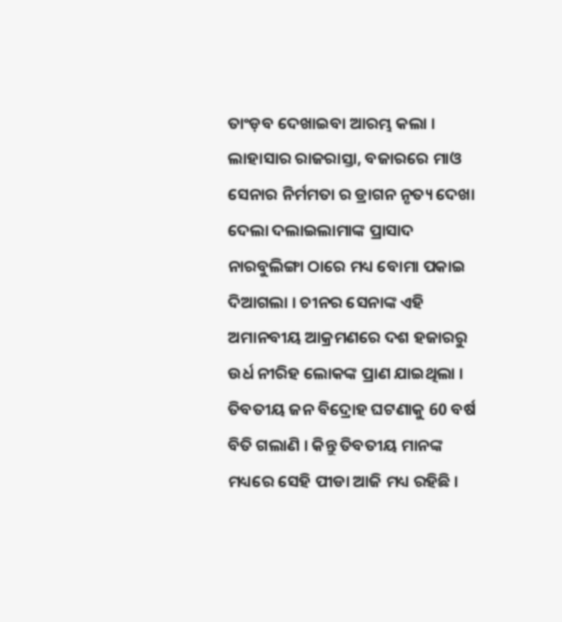ତାଂଡ଼ବ ଦେଖାଇବା ଆରମ୍ଭ କଲା । ଲାହାସାର ରାଜରାସ୍ତା, ବଜାରରେ ମାଓ ସେନାର ନିର୍ମମତା ର ଡ୍ରାଗନ ନୃତ୍ୟ ଦେଖା ଦେଲା ଦଲାଇଲାମାଙ୍କ ପ୍ରାସାଦ ନାରବୁଲିଙ୍ଗା ଠାରେ ମଧ୍ୟ ବୋମା ପକାଇ ଦିଆଗଲା । ଚୀନର ସେନାଙ୍କ ଏହି ଅମାନବୀୟ ଆକ୍ରମଣରେ ଦଶ ହଜାରରୁ ଉର୍ଧ ନୀରିହ ଲୋକଙ୍କ ପ୍ରାଣ ଯାଇଥିଲା ।
ତିବତୀୟ ଜନ ବିଦ୍ରୋହ ଘଟଣାକୁ 60 ବର୍ଷ ବିତି ଗଲାଣି । କିନ୍ତୁ ତିବତୀୟ ମାନଙ୍କ ମଧ୍ୟରେ ସେହି ପୀଡା ଆଜି ମଧ୍ୟ ରହିଛି ।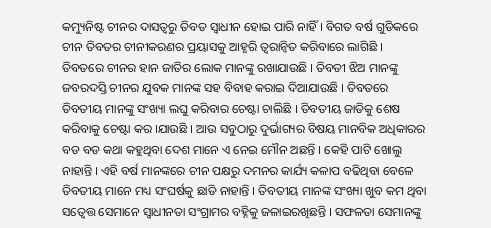କମ୍ୟୁନିଷ୍ଟ ଚୀନର ଦାସତ୍ୱରୁ ତିବତ ସ୍ୱାଧୀନ ହୋଇ ପାରି ନାହିଁ । ବିଗତ ବର୍ଷ ଗୁଡିକରେ ଚୀନ ତିବତର ଚୀନୀକରଣର ପ୍ରୟାସକୁ ଆହୃରି ତ୍ୱରାନ୍ୱିତ କରିବାରେ ଲାଗିଛି । ତିବତରେ ଚୀନର ହାନ ଜାତିର ଲୋକ ମାନଙ୍କୁ ରଖାଯାଉଛି । ତିବତୀ ଝିଅ ମାନଙ୍କୁ ଜବରଦସ୍ତି ଚୀନର ଯୁବକ ମାନଙ୍କ ସହ ବିବାହ କରାଇ ଦିଆଯାଉଛି । ତିବତରେ ତିବତୀୟ ମାନଙ୍କୁ ସଂଖ୍ୟା ଲଘୁ କରିବାର ଚେଷ୍ଟା ଚାଲିଛି । ତିବତୀୟ ଜାତିକୁ ଶେଷ କରିବାକୁ ଚେଷ୍ଟା କର ।ଯାଉଛି । ଆଉ ସବୁଠାରୁ ଦୁର୍ଭାଗ୍ୟର ବିଷୟ ମାନବିକ ଅଧିକାରର ବଡ ବଡ କଥା କହୁଥିବା ଦେଶ ମାନେ ଏ ନେଇ ମୌନ ଅଛନ୍ତି । କେହି ପାଟି ଖୋଲୁ ନାହାନ୍ତି । ଏହି ବର୍ଷ ମାନଙ୍କରେ ଚୀନ ପକ୍ଷରୁ ଦମନର କାର୍ଯ୍ୟ କଳାପ ବଢିଥିବା ବେଳେ ତିବତୀୟ ମାନେ ମଧ୍ୟ ସଂଘର୍ଷକୁ ଛାଡି ନାହାନ୍ତି । ତିବତୀୟ ମାନଙ୍କ ସଂଖ୍ୟା ଖୁବ କମ ଥିବା ସତ୍ୱେତ୍ତ ସେମାନେ ସ୍ୱାଧୀନତା ସଂଗ୍ରାମର ବହ୍ନିକୁ ଜଳାଇରଖିଛନ୍ତି । ସଫଳତା ସେମାନଙ୍କୁ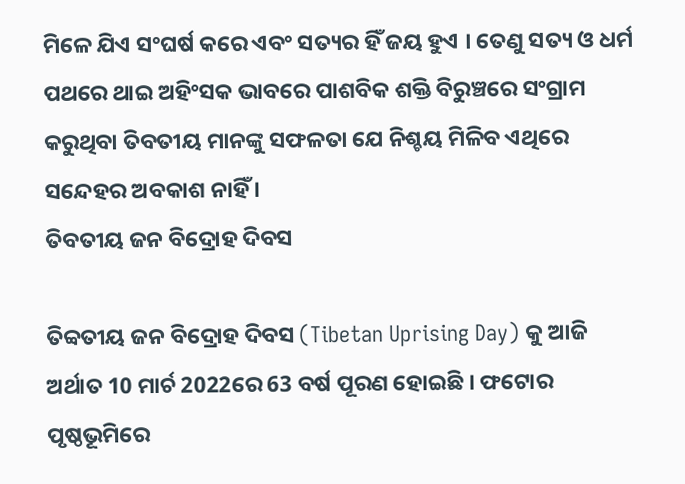ମିଳେ ଯିଏ ସଂଘର୍ଷ କରେ ଏବଂ ସତ୍ୟର ହିଁ ଜୟ ହୁଏ । ତେଣୁ ସତ୍ୟ ଓ ଧର୍ମ ପଥରେ ଥାଇ ଅହିଂସକ ଭାବରେ ପାଶବିକ ଶକ୍ତି ବିରୁଞ୍ଚରେ ସଂଗ୍ରାମ କରୁଥିବା ତିବତୀୟ ମାନଙ୍କୁ ସଫଳତା ଯେ ନିଶ୍ଚୟ ମିଳିବ ଏଥିରେ ସନ୍ଦେହର ଅବକାଶ ନାହିଁ ।
ତିବତୀୟ ଜନ ବିଦ୍ରୋହ ଦିବସ

ତିବ୍ବତୀୟ ଜନ ବିଦ୍ରୋହ ଦିବସ (Tibetan Uprising Day) କୁ ଆଜି ଅର୍ଥାତ 10 ମାର୍ଚ 2022ରେ 63 ବର୍ଷ ପୂରଣ ହୋଇଛି । ଫଟୋର ପୃଷ୍ଠଭୂମିରେ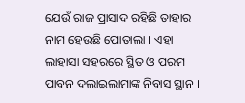ଯେଉଁ ରାଜ ପ୍ରାସାଦ ରହିଛି ତାହାର ନାମ ହେଉଛି ପୋତାଲା । ଏହା ଲାହାସା ସହରରେ ସ୍ଥିତ ଓ ପରମ ପାବନ ଦଲାଇଲାମାଙ୍କ ନିବାସ ସ୍ଥାନ ।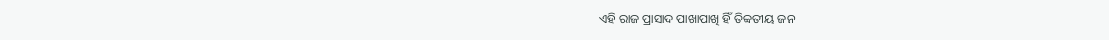ଏହି ରାଜ ପ୍ରାସାଦ ପାଖାପାଖି ହିଁ ତିବ୍ବତୀୟ ଜନ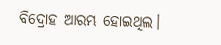ବିଦ୍ରୋହ ଆରମ୍ଭ ହୋଇଥିଲ।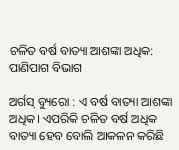ଚଳିତ ବର୍ଷ ବାତ୍ୟା ଆଶଙ୍କା ଅଧିକ: ପାଣିପାଗ ବିଭାଗ

ଅର୍ଗସ୍ ବ୍ୟୁରୋ : ଏ ବର୍ଷ ବାତ୍ୟା ଆଶଙ୍କା ଅଧିକ। ଏପରିକି ଚଳିତ ବର୍ଷ ଅଧିକ ବାତ୍ୟା ହେବ ବୋଲି ଆକଳନ କରିଛି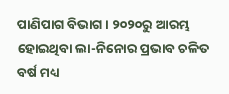ପାଣିପାଗ ବିଭାଗ। ୨୦୨୦ରୁ ଆରମ୍ଭ ହୋଇଥିବା ଲା-ନିନୋର ପ୍ରଭାବ ଚଳିତ ବର୍ଷ ମଧ୍ୟ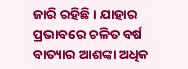ଜାରି ରହିଛି । ଯାହାର ପ୍ରଭାବରେ ଚଳିତ ବର୍ଷ ବାତ୍ୟାର ଆଶଙ୍କା ଅଧିକ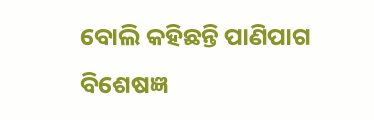ବୋଲି କହିଛନ୍ତି ପାଣିପାଗ ବିଶେଷଜ୍ଞ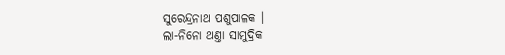ସୁରେନ୍ଦ୍ରନାଥ ପଶୁପାଳକ ।
ଲା-ନିନୋ ଥଣ୍ତା ସାମୁଦ୍ରିକ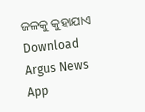ଜଳକୁ କୁହାଯାଏ
Download Argus News App